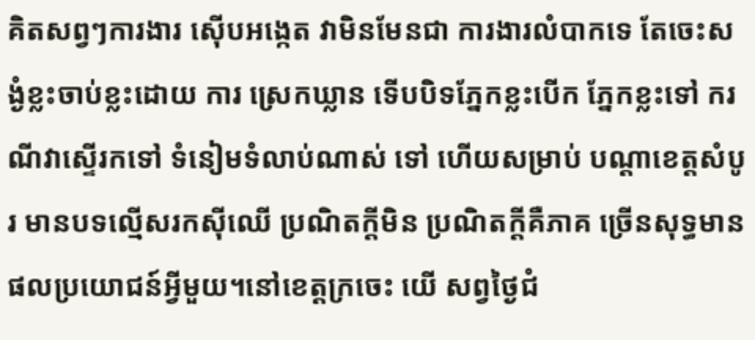គិតសព្វៗការងារ ស៊ើបអង្កេត វាមិនមែនជា ការងារលំបាកទេ តែចេះសង្ងំខ្លះចាប់ខ្លះដោយ ការ ស្រេកឃ្លាន ទើបបិទភ្នែកខ្លះបើក ភ្នែកខ្លះទៅ ករណីវាស្ទើរកទៅ ទំនៀមទំលាប់ណាស់ ទៅ ហើយសម្រាប់ បណ្តាខេត្តសំបូរ មានបទល្មើសរកស៊ីឈើ ប្រណិតក្តីមិន ប្រណិតក្តីគឺភាគ ច្រើនសុទ្ធមានផលប្រយោជន៍អ្វីមួយ។នៅខេត្តក្រចេះ យើ សព្វថ្ងៃជំ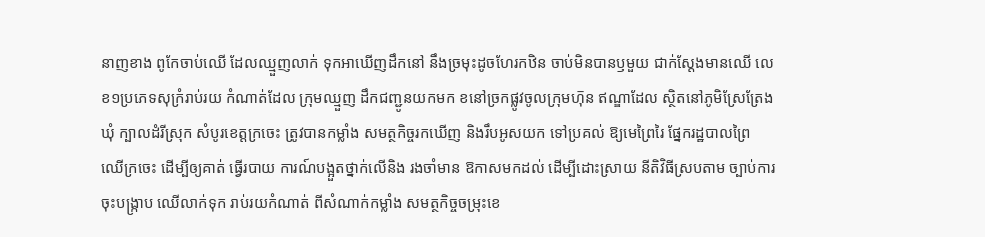នាញខាង ពូកែចាប់ឈើ ដែលឈ្មួញលាក់ ទុកអាឃើញដឹកនៅ នឹងច្រមុះដូចហែរកឋិន ចាប់មិនបានឫមួយ ជាក់ស្តែងមានឈើ លេខ១ប្រភេទសុក្រំរាប់រយ កំណាត់ដែល ក្រុមឈ្មួញ ដឹកជញ្ជូនយកមក ខនៅច្រកផ្លូវចូលក្រុមហ៑ុន ឥណ្ឌាដែល ស្ថិតនៅភូមិស្រែត្រែងឃុំ ក្បាលដំរីស្រុក សំបូរខេត្តក្រចេះ ត្រូវបានកម្លាំង សមត្ថកិច្ចរកឃើញ និងរឹបអូសយក ទៅប្រគល់ ឱ្យមេព្រៃរៃ ផ្នែករដ្ឋបាលព្រៃ ឈើក្រចេះ ដើម្បីឲ្យគាត់ ធ្វើរបាយ ការណ៍បង្អួតថ្នាក់លើនិង រងចាំមាន ឱកាសមកដល់ ដើម្បីដោះស្រាយ នីតិវិធីស្របតាម ច្បាប់ការចុះបង្ក្រាប ឈើលាក់ទុក រាប់រយកំណាត់ ពីសំណាក់កម្លាំង សមត្ថកិច្ចចម្រុះខេ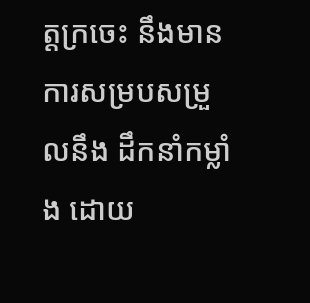ត្តក្រចេះ នឹងមានការសម្របសម្រួលនឹង ដឹកនាំកម្លាំង ដោយ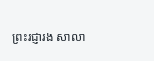ព្រះរជ្ញារង សាលា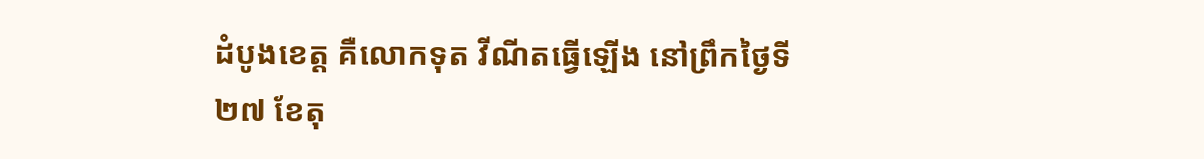ដំបូងខេត្ត គឺលោកទុត វីណីតធ្វើឡើង នៅព្រឹកថ្ងៃទី២៧ ខែតុ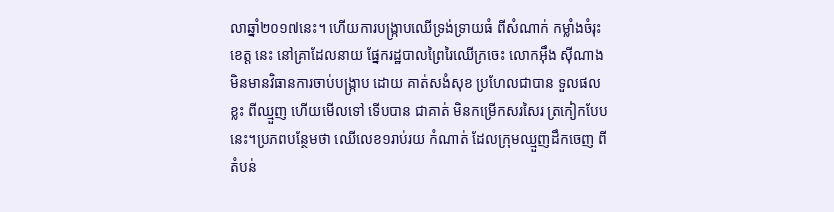លាឆ្នាំ២០១៧នេះ។ ហើយការបង្ក្រាបឈើទ្រង់ទ្រាយធំ ពីសំណាក់ កម្លាំងចំរុះខេត្ត នេះ នៅគ្រាដែលនាយ ផ្នែករដ្ឋបាលព្រៃរៃឈើក្រចេះ លោកអ៊ឹង ស៊ីណាង មិនមានវិធានការចាប់បង្ក្រាប ដោយ គាត់សងំសុខ ប្រហែលជាបាន ទួលផលខ្លះ ពីឈ្មួញ ហើយមើលទៅ ទើបបាន ជាគាត់ មិនកម្រើកសរសៃរ ត្រកៀកបែបនេះ។ប្រភពបន្ថែមថា ឈើលេខ១រាប់រយ កំណាត់ ដែលក្រុមឈ្មួញដឹកចេញ ពីតំបន់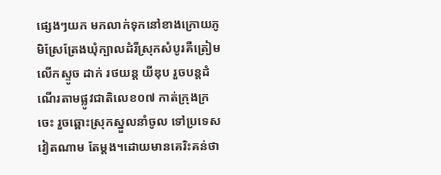ផ្សេងៗយក មកលាក់ទុកនៅខាងក្រោយភូមិស្រែត្រែងឃុំក្បាលដំរីស្រុកសំបូរគឺត្រៀមលើកស្ទូច ដាក់ រថយន្ត យីឌុប រួចបន្តដំណើរតាមផ្លូវជាតិលេខ០៧ កាត់ក្រុងក្រចេះ រួចឆ្ពោះស្រុកស្នួលនាំចូល ទៅប្រទេសវៀតណាម តែម្តង។ដោយមានគេរិះគន់ថា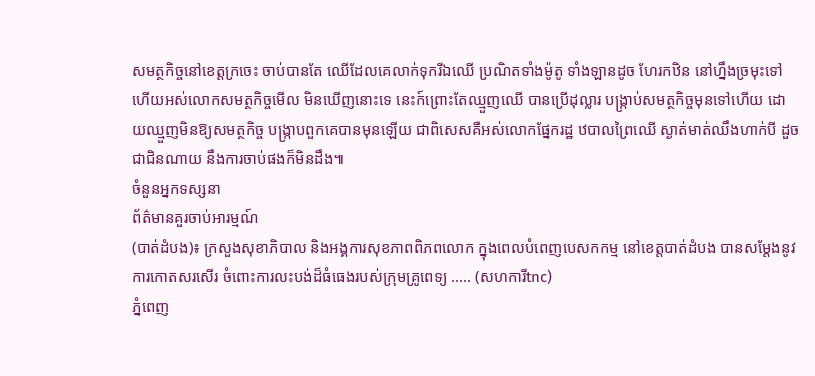សមត្ថកិច្ចនៅខេត្តក្រចេះ ចាប់បានតែ ឈើដែលគេលាក់ទុករីឯឈើ ប្រណិតទាំងម៉ូតូ ទាំងឡានដូច ហែរកឋិន នៅហ្នឹងច្រមុះទៅហើយអស់លោកសមត្ថកិច្ចមើល មិនឃើញនោះទេ នេះក៍ព្រោះតែឈ្មួញឈើ បានប្រើដុល្លារ បង្ក្រាប់សមត្ថកិច្ចមុនទៅហើយ ដោយឈ្មួញមិនឱ្យសមត្ថកិច្ច បង្ក្រាបពួកគេបានមុនឡើយ ជាពិសេសគឺអស់លោកផ្នែករដ្ឋ ឋបាលព្រៃឈើ ស្ងាត់មាត់ឈឹងហាក់បី ដួចជាជិនណាយ នឹងការចាប់ផងក៏មិនដឹង៕
ចំនួនអ្នកទស្សនា
ព័ត៌មានគួរចាប់អារម្មណ៍
(បាត់ដំបង)៖ ក្រសួងសុខាភិបាល និងអង្គការសុខភាពពិភពលោក ក្នុងពេលបំពេញបេសកកម្ម នៅខេត្តបាត់ដំបង បានសម្តែងនូវការកោតសរសើរ ចំពោះការលះបង់ដ៏ធំធេងរបស់ក្រុមគ្រូពេទ្យ ..... (សហការីtnc)
ភ្នំពេញ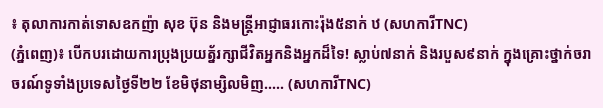៖ តុលាការកាត់ទោសឧកញ៉ា សុខ ប៊ុន និងមន្ត្រីអាជ្ញាធរកោះរ៉ុង៥នាក់ ឋ (សហការីTNC)
(ភ្នំពេញ)៖ បើកបរដោយការប្រុងប្រយត្ន័រក្សាជីវិតអ្នកនិងអ្នកដ៏ទៃ! ស្លាប់៧នាក់ និងរបួស៩នាក់ ក្នុងគ្រោះថ្នាក់ចរាចរណ៍ទូទាំងប្រទេសថ្ងៃទី២២ ខែមិថុនាម្សិលមិញ..... (សហការីTNC)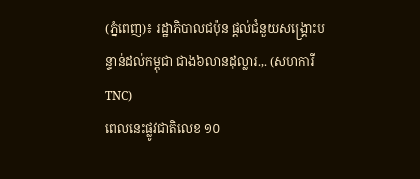(ភ្នំពេញ)៖ រដ្ឋាភិបាលជប៉ុន ផ្តល់ជំនួយសង្គ្រោះបន្ទាន់ដល់កម្ពុជា ជាង៦លានដុល្លារ.,. (សហការីTNC)
ពេលនេះផ្លូវជាតិលេខ ១០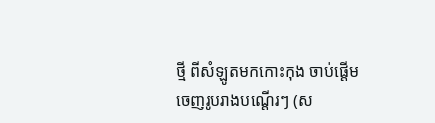ថ្មី ពីសំឡូតមកកោះកុង ចាប់ផ្តើមចេញរូបរាងបណ្តើរៗ (ស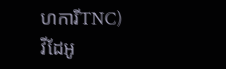ហការីTNC)
វីដែអូ